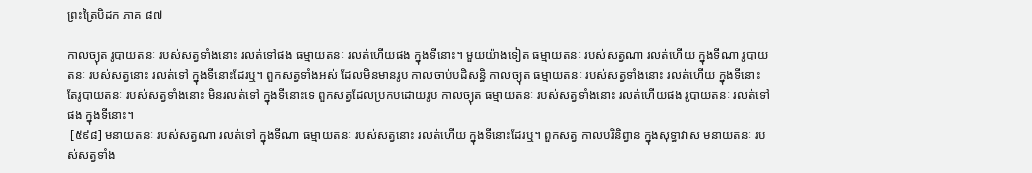ព្រះត្រៃបិដក ភាគ ៨៧

កាលច្យុត រូបាយតនៈ របស់សត្វទាំងនោះ រលត់ទៅផង ធម្មាយតនៈ រលត់ហើយផង ក្នុងទីនោះ។ មួយយ៉ាងទៀត ធម្មាយតនៈ របស់សត្វណា រលត់ហើយ ក្នុងទីណា រូបាយតនៈ របស់សត្វនោះ រលត់ទៅ ក្នុងទីនោះដែរឬ។ ពួកសត្វទាំងអស់ ដែលមិនមានរូប កាលចាប់បដិសន្ធិ កាលច្យុត ធម្មាយតនៈ របស់សត្វទាំងនោះ រលត់ហើយ ក្នុងទីនោះ តែរូបាយតនៈ របស់សត្វទាំងនោះ មិនរលត់ទៅ ក្នុងទីនោះទេ ពួកសត្វដែលប្រកបដោយរូប កាលច្យុត ធម្មាយតនៈ របស់សត្វទាំងនោះ រលត់ហើយផង រូបាយតនៈ រលត់ទៅផង ក្នុងទីនោះ។
 [៥៩៨] មនាយតនៈ របស់សត្វណា រលត់ទៅ ក្នុងទីណា ធម្មាយតនៈ របស់សត្វនោះ រលត់ហើយ ក្នុងទីនោះដែរឬ។ ពួកសត្វ កាលបរិនិព្វាន ក្នុងសុទ្ធាវាស មនាយតនៈ របស់សត្វទាំង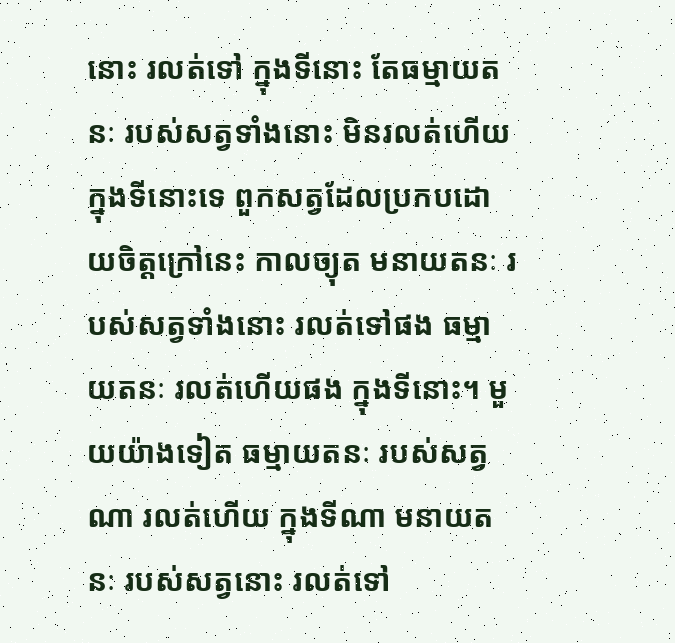នោះ រលត់ទៅ ក្នុងទីនោះ តែធម្មាយតនៈ របស់សត្វទាំងនោះ មិនរលត់ហើយ ក្នុងទីនោះទេ ពួកសត្វដែលប្រកបដោយចិត្តក្រៅនេះ កាលច្យុត មនាយតនៈ របស់សត្វទាំងនោះ រលត់ទៅផង ធម្មាយតនៈ រលត់ហើយផង ក្នុងទីនោះ។ មួយយ៉ាងទៀត ធម្មាយតនៈ របស់សត្វណា រលត់ហើយ ក្នុងទីណា មនាយតនៈ របស់សត្វនោះ រលត់ទៅ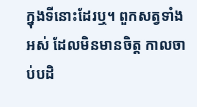ក្នុងទីនោះដែរឬ។ ពួកសត្វទាំងអស់ ដែលមិនមានចិត្ត កាលចាប់បដិ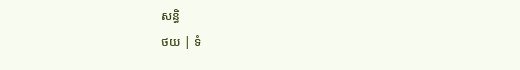សន្ធិ
ថយ | ទំ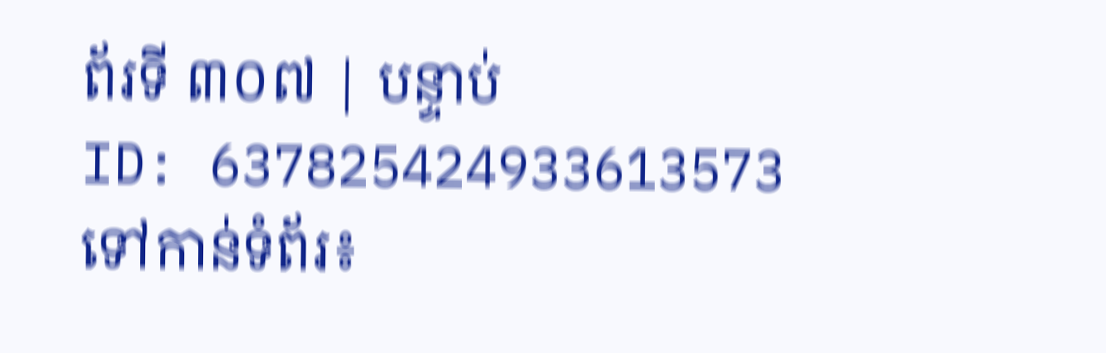ព័រទី ៣០៧ | បន្ទាប់
ID: 637825424933613573
ទៅកាន់ទំព័រ៖